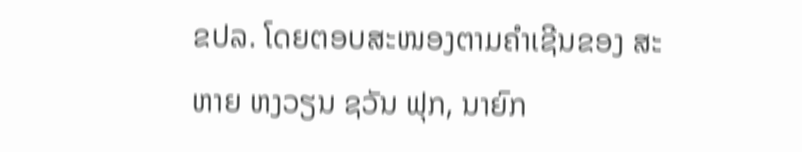ຂປລ. ໂດຍຕອບສະໜອງຕາມຄຳເຊີນຂອງ ສະຫາຍ ຫງວຽນ ຊວັນ ຟຸກ, ນາຍົກ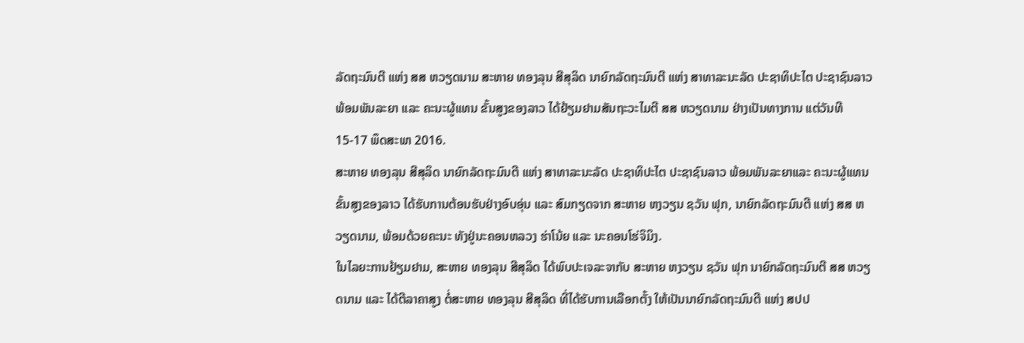ລັດຖະມົນຕີ ແຫ່ງ ສສ ຫວຽດນາມ ສະຫາຍ ທອງລຸນ ສີສຸລິດ ນາຍົກລັດຖະມົນຕີ ແຫ່ງ ສາທາລະນະລັດ ປະຊາທິປະໄຕ ປະຊາຊົນລາວ ພ້ອມພັນລະຍາ ແລະ ຄະນະຜູ້ແທນ ຂັ້ນສູງຂອງລາວ ໄດ້ຢ້ຽມຢາມສັນຖະວະໄມຕີ ສສ ຫວຽດນາມ ຢ່າງເປັນທາງການ ແຕ່ວັນທີ 15-17 ພຶດສະພາ 2016.
ສະຫາຍ ທອງລຸນ ສີສຸລິດ ນາຍົກລັດຖະມົນຕີ ແຫ່ງ ສາທາລະນະລັດ ປະຊາທິປະໄຕ ປະຊາຊົນລາວ ພ້ອມພັນລະຍາແລະ ຄະນະຜູ້ແທນ ຂັ້ນສູງຂອງລາວ ໄດ້ຮັບການຕ້ອນຮັບຢ່າງອົບອຸ່ນ ແລະ ສົມກຽດຈາກ ສະຫາຍ ຫງວຽນ ຊວັນ ຟຸກ, ນາຍົກລັດຖະມົນຕີ ແຫ່ງ ສສ ຫວຽດນາມ, ພ້ອມດ້ວຍຄະນະ ທັງຢູ່ນະຄອນຫລວງ ຮ່າໂນ້ຍ ແລະ ນະຄອນໂຮ່ຈິມິງ.
ໃນໄລຍະການຢ້ຽມຢາມ, ສະຫາຍ ທອງລຸນ ສີສຸລິດ ໄດ້ພົບປະເຈລະຈາກັບ ສະຫາຍ ຫງວຽນ ຊວັນ ຟຸກ ນາຍົກລັດຖະມົນຕີ ສສ ຫວຽດນາມ ແລະ ໄດ້ຕີລາຄາສູງ ຕໍ່ສະຫາຍ ທອງລຸນ ສີສຸລິດ ທີ່ໄດ້ຮັບການເລືອກຕັ້ງ ໃຫ້ເປັນນາຍົກລັດຖະມົນຕີ ແຫ່ງ ສປປ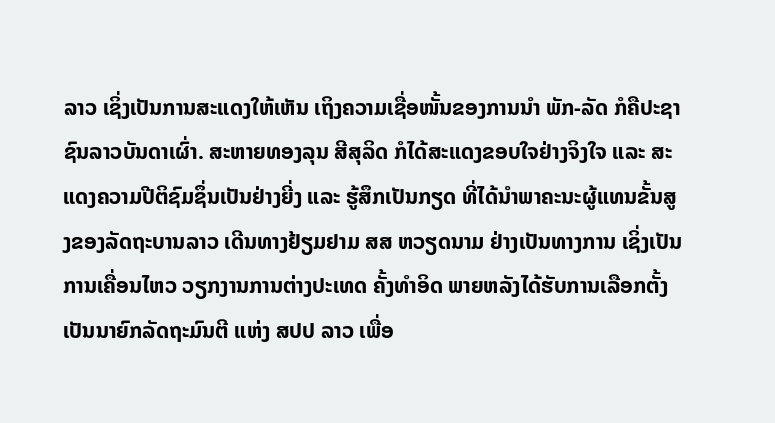ລາວ ເຊິ່ງເປັນການສະແດງໃຫ້ເຫັນ ເຖິງຄວາມເຊື່ອໜັ້ນຂອງການນຳ ພັກ-ລັດ ກໍຄືປະຊາຊົນລາວບັນດາເຜົ່າ. ສະຫາຍທອງລຸນ ສີສຸລິດ ກໍໄດ້ສະແດງຂອບໃຈຢ່າງຈິງໃຈ ແລະ ສະແດງຄວາມປີຕິຊົມຊຶ່ນເປັນຢ່າງຍີ່ງ ແລະ ຮູ້ສຶກເປັນກຽດ ທີ່ໄດ້ນຳພາຄະນະຜູ້ແທນຂັ້ນສູງຂອງລັດຖະບານລາວ ເດີນທາງຢ້ຽມຢາມ ສສ ຫວຽດນາມ ຢ່າງເປັນທາງການ ເຊິ່ງເປັນການເຄື່ອນໄຫວ ວຽກງານການຕ່າງປະເທດ ຄັ້ງທຳອິດ ພາຍຫລັງໄດ້ຮັບການເລືອກຕັ້ງເປັນນາຍົກລັດຖະມົນຕີ ແຫ່ງ ສປປ ລາວ ເພື່ອ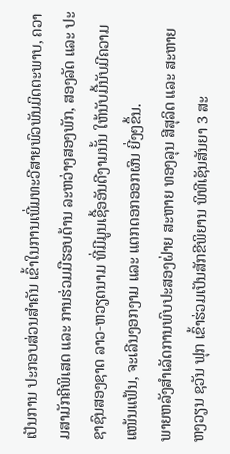ເປັນການ ປະກອບສ່ວນສຳຄັນ ເຂົ້າໃນການເພີ່ມທະວີສາຍພົວພັນມິດຕະພາບ, ຄວາມສາມັກຄີພິເສດ ແລະ ການຮ່ວມມືຮອບດ້ານ ລະຫວ່າງສອງພັກ, ສອງລັດ ແລະ ປະຊາຊົນສອງຊາດ ລາວ-ຫວຽດນາມ ທີ່ມີມູນເຊື້ອອັນດີງາມນັ້ນ ໃຫ້ນັບມື້ນັບມີຄວາມແໜ້ນແຟ້ນ, ຈະເລີນງອກງາມ ແລະ ແຕກດອກອອກຜົນ ຍີ່ງໆຂຶ້ນ.
ພາຍຫລັງສຳເລັດການພົບປະສອງຝ່າຍ ສະຫາຍ ທອງລຸນ ສີສຸລິດ ແລະ ສະຫາຍ ຫງວຽນ ຊວັນ ຟຸກ ເຂົ້າຮ່ວມເປັນສັກຂີພິຍານ ພິທີເຊັນສັນຍາ 3 ສະ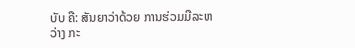ບັບ ຄື: ສັນຍາວ່າດ້ວຍ ການຮ່ວມມືລະຫວ່າງ ກະ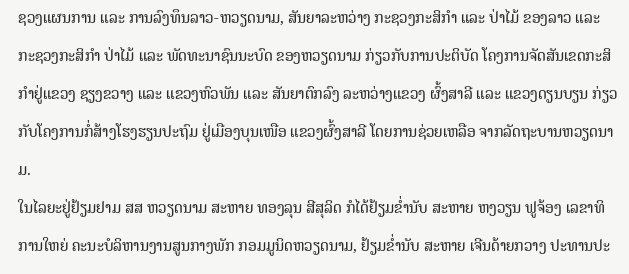ຊວງແຜນການ ແລະ ການລົງທຶນລາວ-ຫວຽດນາມ, ສັນຍາລະຫວ່າງ ກະຊວງກະສິກຳ ແລະ ປ່າໄມ້ ຂອງລາວ ແລະ ກະຊວງກະສິກຳ ປ່າໄມ້ ແລະ ພັດທະນາຊົນນະບົດ ຂອງຫວຽດນາມ ກ່ຽວກັບການປະຕິບັດ ໂຄງການຈັດສັນເຂດກະສິກຳຢູ່ແຂວງ ຊຽງຂວາງ ແລະ ແຂວງຫົວພັນ ແລະ ສັນຍາຕົກລົງ ລະຫວ່າງແຂວງ ຜົ້ງສາລີ ແລະ ແຂວງດຽນບຽນ ກ່ຽວກັບໂຄງການກໍ່ສ້າງໂຮງຮຽນປະຖົມ ຢູ່ເມືອງບຸນເໜືອ ແຂວງຜົ້ງສາລີ ໂດຍການຊ່ວຍເຫລືອ ຈາກລັດຖະບານຫວຽດນາມ.
ໃນໄລຍະຢູ່ຢ້ຽມຢາມ ສສ ຫວຽດນາມ ສະຫາຍ ທອງລຸນ ສີສຸລິດ ກໍໄດ້ຢ້ຽມຂໍ່ານັບ ສະຫາຍ ຫງວຽນ ຟູຈ້ອງ ເລຂາທິການໃຫຍ່ ຄະນະບໍລິຫານງານສູນກາງພັກ ກອມມູນິດຫວຽດນາມ, ຢ້ຽມຂໍ່ານັບ ສະຫາຍ ເຈີນດ້າຍກວາງ ປະທານປະ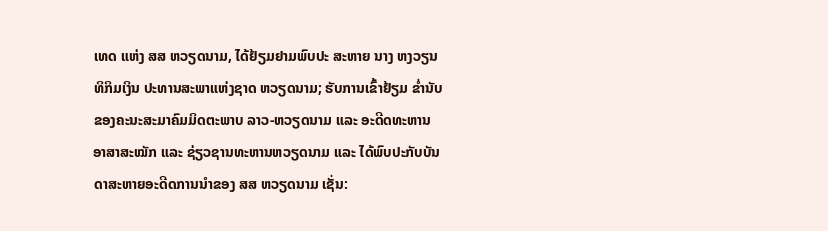ເທດ ແຫ່ງ ສສ ຫວຽດນາມ, ໄດ້ຢ້ຽມຢາມພົບປະ ສະຫາຍ ນາງ ຫງວຽນ ທິກິມເງິນ ປະທານສະພາແຫ່ງຊາດ ຫວຽດນາມ; ຮັບການເຂົ້າຢ້ຽມ ຂ່ຳນັບຂອງຄະນະສະມາຄົມມິດຕະພາບ ລາວ-ຫວຽດນາມ ແລະ ອະດີດທະຫານອາສາສະໝັກ ແລະ ຊ່ຽວຊານທະຫານຫວຽດນາມ ແລະ ໄດ້ພົບປະກັບບັນດາສະຫາຍອະດີດການນຳຂອງ ສສ ຫວຽດນາມ ເຊັ່ນ: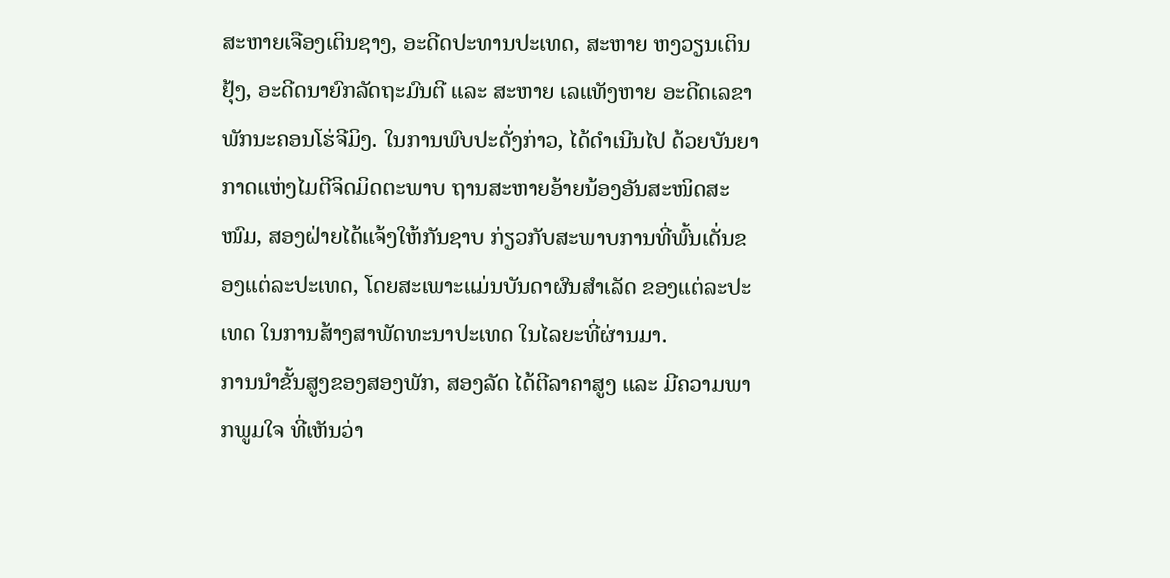ສະຫາຍເຈືອງເຕິນຊາງ, ອະດີດປະທານປະເທດ, ສະຫາຍ ຫງວຽນເຕິນຢຸ້ງ, ອະດີດນາຍົກລັດຖະມົນຕີ ແລະ ສະຫາຍ ເລແທັງຫາຍ ອະດີດເລຂາພັກນະຄອນໂຮ່ຈີມິງ. ໃນການພົບປະດັ່ງກ່າວ, ໄດ້ດຳເນີນໄປ ດ້ວຍບັນຍາກາດແຫ່ງໄມຕີຈິດມິດຕະພາບ ຖານສະຫາຍອ້າຍນ້ອງອັນສະໜິດສະໜົມ, ສອງຝ່າຍໄດ້ແຈ້ງໃຫ້ກັນຊາບ ກ່ຽວກັບສະພາບການທີ່ພົ້ນເດັ່ນຂອງແຕ່ລະປະເທດ, ໂດຍສະເພາະແມ່ນບັນດາຜົນສຳເລັດ ຂອງແຕ່ລະປະເທດ ໃນການສ້າງສາພັດທະນາປະເທດ ໃນໄລຍະທີ່ຜ່ານມາ.
ການນຳຂັ້ນສູງຂອງສອງພັກ, ສອງລັດ ໄດ້ຕີລາຄາສູງ ແລະ ມີຄວາມພາກພູມໃຈ ທີ່ເຫັນວ່າ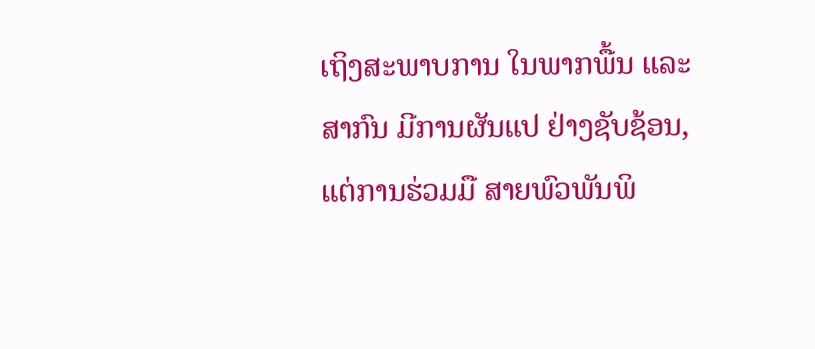ເຖິງສະພາບການ ໃນພາກພື້ນ ແລະ ສາກົນ ມີການຜັນແປ ຢ່າງຊັບຊ້ອນ, ແຕ່ການຮ່ວມມື ສາຍພົວພັນພິ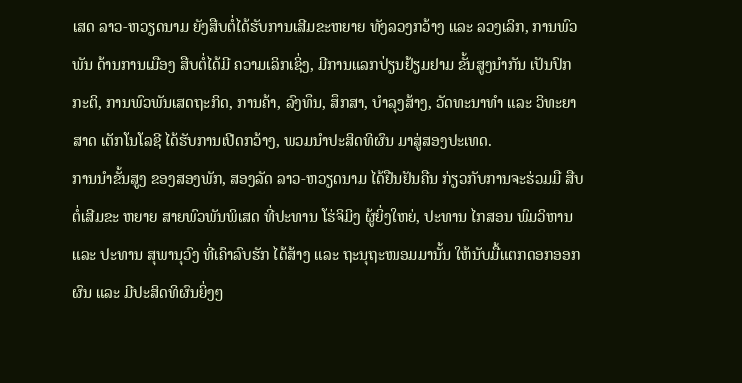ເສດ ລາວ-ຫວຽດນາມ ຍັງສືບຕໍ່ໄດ້ຮັບການເສີມຂະຫຍາຍ ທັງລວງກວ້າງ ແລະ ລວງເລິກ, ການພົວພັນ ດ້ານການເມືອງ ສືບຕໍ່ໄດ້ມີ ຄວາມເລິກເຊິ່ງ, ມີການແລກປ່ຽນຢ້ຽມຢາມ ຂັ້ນສູງນຳກັນ ເປັນປົກກະຕິ, ການພົວພັນເສດຖະກິດ, ການຄ້າ, ລົງທຶນ, ສຶກສາ, ບຳລຸງສ້າງ, ວັດທະນາທຳ ແລະ ວິທະຍາສາດ ເຕັກໂນໂລຊີ ໄດ້ຮັບການເປີດກວ້າງ, ພວມນຳປະສິດທິຜົນ ມາສູ່ສອງປະເທດ.
ການນໍາຂັ້ນສູງ ຂອງສອງພັກ, ສອງລັດ ລາວ-ຫວຽດນາມ ໄດ້ຢືນຢັນຄືນ ກ່ຽວກັບການຈະຮ່ວມມື ສືບຕໍ່ເສີມຂະ ຫຍາຍ ສາຍພົວພັນພິເສດ ທີ່ປະທານ ໂຮ່ຈິມິງ ຜູ້ຍິ່ງໃຫຍ່, ປະທານ ໄກສອນ ພົມວິຫານ ແລະ ປະທານ ສຸພານຸວົງ ທີ່ເຄົາລົບຮັກ ໄດ້ສ້າງ ແລະ ຖະນຸຖະໜອມມານັ້ນ ໃຫ້ນັບມື້ແຕກດອກອອກຜົນ ແລະ ມີປະສິດທິຜົນຍິ່ງໆ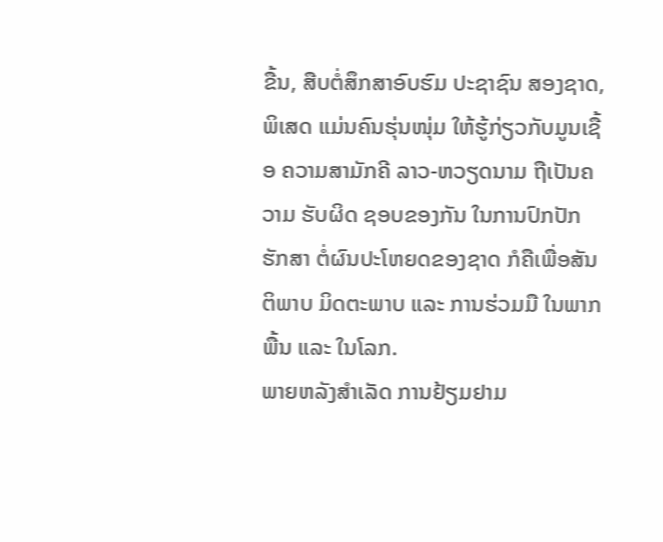ຂື້ນ, ສືບຕໍ່ສຶກສາອົບຮົມ ປະຊາຊົນ ສອງຊາດ, ພິເສດ ແມ່ນຄົນຮຸ່ນໜຸ່ມ ໃຫ້ຮູ້ກ່ຽວກັບມູນເຊື້ອ ຄວາມສາມັກຄີ ລາວ-ຫວຽດນາມ ຖືເປັນຄວາມ ຮັບຜິດ ຊອບຂອງກັນ ໃນການປົກປັກຮັກສາ ຕໍ່ຜົນປະໂຫຍດຂອງຊາດ ກໍຄືເພື່ອສັນຕິພາບ ມິດຕະພາບ ແລະ ການຮ່ວມມື ໃນພາກພື້ນ ແລະ ໃນໂລກ.
ພາຍຫລັງສຳເລັດ ການຢ້ຽມຢາມ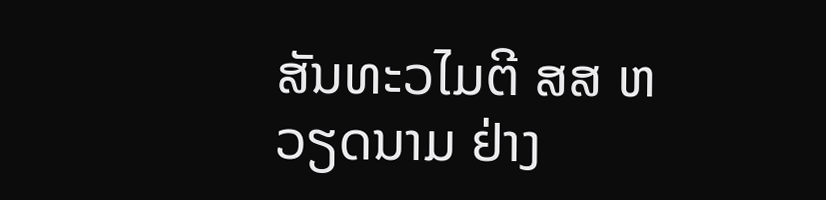ສັນທະວໄມຕີ ສສ ຫວຽດນາມ ຢ່າງ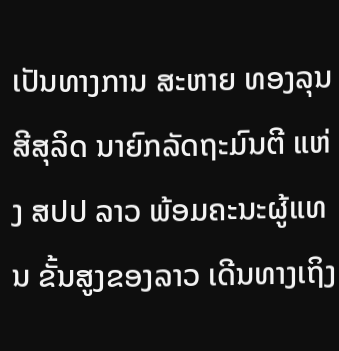ເປັນທາງການ ສະຫາຍ ທອງລຸນ ສີສຸລິດ ນາຍົກລັດຖະມົນຕີ ແຫ່ງ ສປປ ລາວ ພ້ອມຄະນະຜູ້ແທນ ຂັ້ນສູງຂອງລາວ ເດີນທາງເຖິງ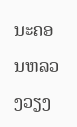ນະຄອນຫລວງວຽງ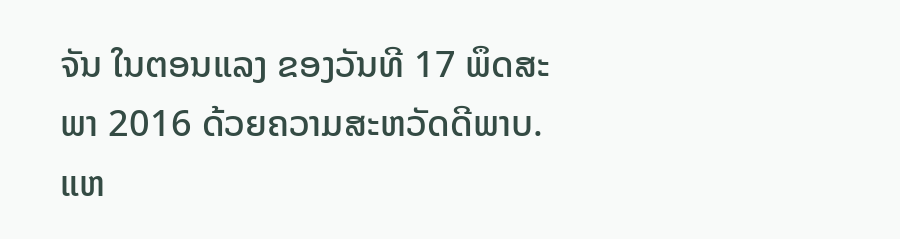ຈັນ ໃນຕອນແລງ ຂອງວັນທີ 17 ພຶດສະພາ 2016 ດ້ວຍຄວາມສະຫວັດດີພາບ.
ແຫ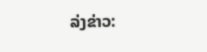ລ່ງຂ່າວ: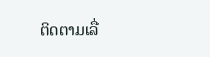ຕິດຕາມເລື່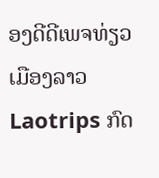ອງດີດີເພຈທ່ຽວເມືອງລາວ Laotrips ກົດ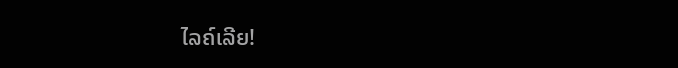ໄລຄ໌ເລີຍ!